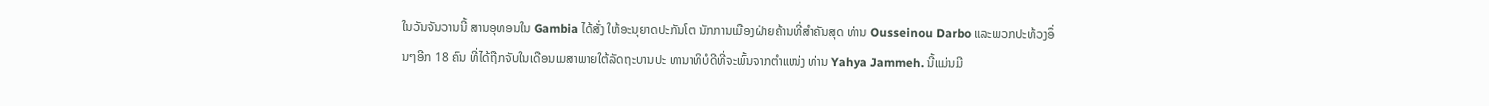ໃນວັນຈັນວານນີ້ ສານອຸທອນໃນ Gambia ໄດ້ສັ່ງ ໃຫ້ອະນຸຍາດປະກັນໂຕ ນັກການເມືອງຝ່າຍຄ້ານທີ່ສຳຄັນສຸດ ທ່ານ Ousseinou Darbo ແລະພວກປະທ້ວງອຶ່ນໆອີກ 18 ຄົນ ທີ່ໄດ້ຖືກຈັບໃນເດືອນເມສາພາຍໃຕ້ລັດຖະບານປະ ທານາທິບໍດີທີ່ຈະພົ້ນຈາກຕຳແໜ່ງ ທ່ານ Yahya Jammeh. ນີ້ແມ່ນມີ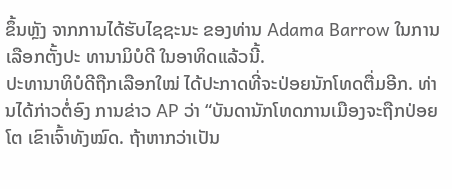ຂຶ້ນຫຼັງ ຈາກການໄດ້ຮັບໄຊຊະນະ ຂອງທ່ານ Adama Barrow ໃນການເລືອກຕັ້ງປະ ທານາມິບໍດີ ໃນອາທິດແລ້ວນີ້.
ປະທານາທິບໍດີຖືກເລືອກໃໝ່ ໄດ້ປະກາດທີ່ຈະປ່ອຍນັກໂທດຕື່ມອີກ. ທ່ານໄດ້ກ່າວຕໍ່ອົງ ການຂ່າວ AP ວ່າ “ບັນດານັກໂທດການເມືອງຈະຖືກປ່ອຍໂຕ ເຂົາເຈົ້າທັງໝົດ. ຖ້າຫາກວ່າເປັນ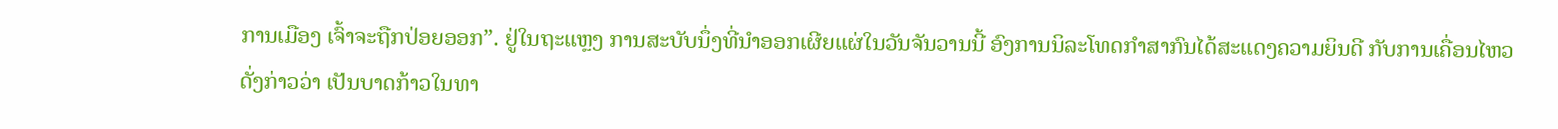ການເມືອງ ເຈົ້າຈະຖືກປ່ອຍອອກ”. ຢູ່ໃນຖະແຫຼງ ການສະບັບນຶ່ງທີ່ນຳອອກເຜີຍແຜ່ໃນວັນຈັນວານນີ້ ອົງການນິລະໂທດກຳສາກົນໄດ້ສະແດງຄວາມຍິນດີ ກັບການເຄື່ອນໄຫວດັ່ງກ່າວວ່າ ເປັນບາດກ້າວໃນທາ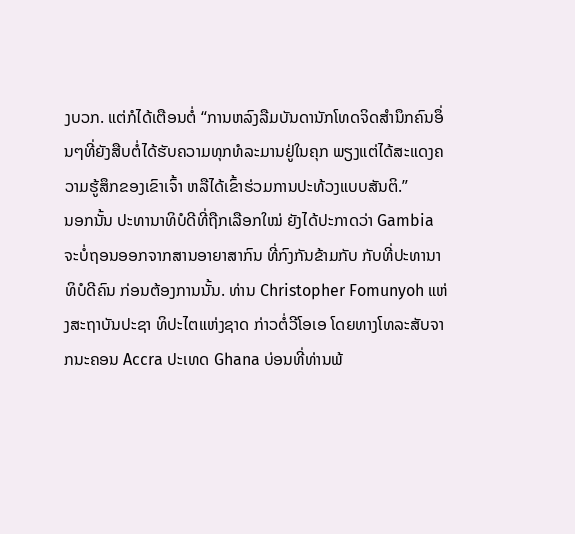ງບວກ. ແຕ່ກໍໄດ້ເຕືອນຕໍ່ “ການຫລົງລືມບັນດານັກໂທດຈິດສຳນຶກຄົນອຶ່ນໆທີ່ຍັງສືບຕໍ່ໄດ້ຮັບຄວາມທຸກທໍລະມານຢູ່ໃນຄຸກ ພຽງແຕ່ໄດ້ສະແດງຄວາມຮູ້ສຶກຂອງເຂົາເຈົ້າ ຫລືໄດ້ເຂົ້າຮ່ວມການປະທ້ວງແບບສັນຕິ.”
ນອກນັ້ນ ປະທານາທິບໍດີທີ່ຖືກເລືອກໃໝ່ ຍັງໄດ້ປະກາດວ່າ Gambia ຈະບໍ່ຖອນອອກຈາກສານອາຍາສາກົນ ທີ່ກົງກັນຂ້າມກັບ ກັບທີ່ປະທານາທິບໍດີຄົນ ກ່ອນຕ້ອງການນັ້ນ. ທ່ານ Christopher Fomunyoh ແຫ່ງສະຖາບັນປະຊາ ທິປະໄຕແຫ່ງຊາດ ກ່າວຕໍ່ວີໂອເອ ໂດຍທາງໂທລະສັບຈາກນະຄອນ Accra ປະເທດ Ghana ບ່ອນທີ່ທ່ານພ້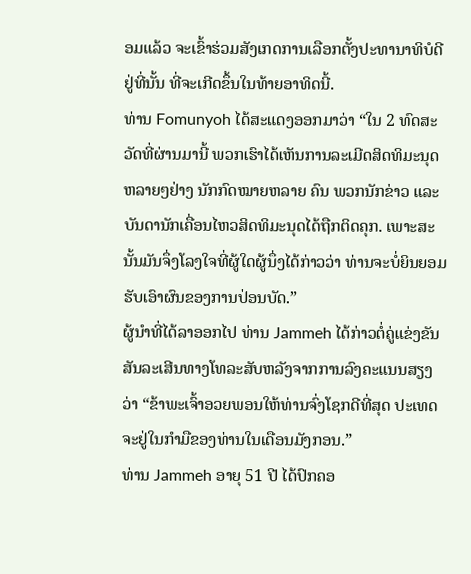ອມແລ້ວ ຈະເຂົ້າຮ່ວມສັງເກດການເລືອກຕັ້ງປະທານາທິບໍດີຢູ່ທີ່ນັ້ນ ທີ່ຈະເກີດຂຶ້ນໃນທ້າຍອາທິດນີ້.
ທ່ານ Fomunyoh ໄດ້ສະແດງອອກມາວ່າ “ໃນ 2 ທົດສະວັດທີ່ຜ່ານມານີ້ ພວກເຮົາໄດ້ເຫັນການລະເມີດສິດທິມະນຸດຫລາຍໆຢ່າງ ນັກກົດໝາຍຫລາຍ ຄົນ ພວກນັກຂ່າວ ແລະບັນດານັກເຄື່ອນໄຫວສິດທິມະນຸດໄດ້ຖືກຕິດຄຸກ. ເພາະສະນັ້ນມັນຈຶ່ງໂລງໃຈທີ່ຜູ້ໃດຜູ້ນຶ່ງໄດ້ກ່າວວ່າ ທ່ານຈະບໍ່ຍິນຍອມຮັບເອົາຜົນຂອງການປ່ອນບັດ.”
ຜູ້ນຳທີ່ໄດ້ລາອອກໄປ ທ່ານ Jammeh ໄດ້ກ່າວຕໍ່ຄູ່ແຂ່ງຂັນ ສັນລະເສີນທາງໂທລະສັບຫລັງຈາກການລົງຄະແນນສຽງວ່າ “ຂ້າພະເຈົ້າອວຍພອນໃຫ້ທ່ານຈົ່ງໂຊກດີທີ່ສຸດ ປະເທດຈະຢູ່ໃນກຳມືຂອງທ່ານໃນເດືອນມັງກອນ.”
ທ່ານ Jammeh ອາຍຸ 51 ປີ ໄດ້ປົກຄອ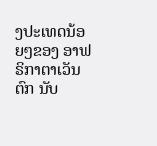ງປະເທດນ້ອຍໆຂອງ ອາຟຣິກາຕາເວັນຕົກ ນັບ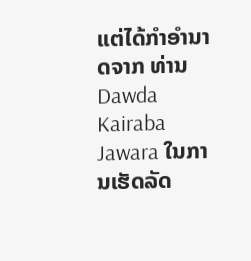ແຕ່ໄດ້ກຳອຳນາດຈາກ ທ່ານ Dawda Kairaba Jawara ໃນການເຮັດລັດ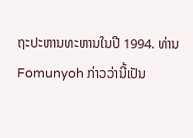ຖະປະຫານທະຫານໃນປີ 1994. ທ່ານ Fomunyoh ກ່າວວ່ານີ້ເປັນ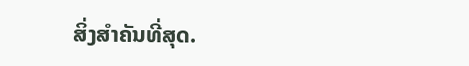ສິ່ງສຳຄັນທີ່ສຸດ.